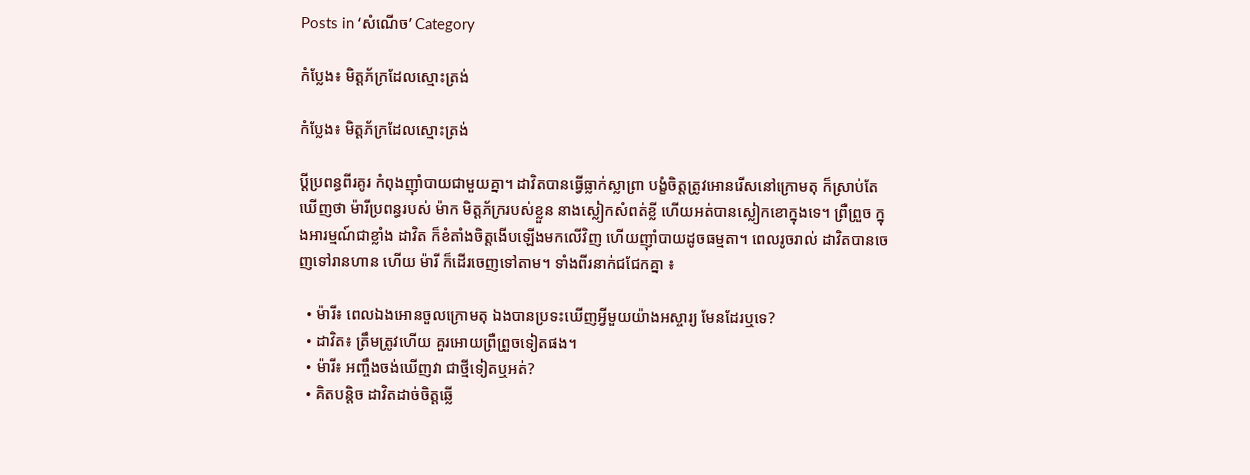Posts in ‘សំណើច’ Category

កំប្លែង៖ មិត្តភ័ក្រដែលស្មោះត្រង់

កំប្លែង៖ មិត្តភ័ក្រដែលស្មោះត្រង់

ប្ដីប្រពន្ធពីរគូរ កំពុងញ៉ាំបាយជាមួយគ្នា។ ដាវិតបានធ្វើធ្លាក់ស្លាព្រា បង្ខំចិត្តត្រូវអោនរើសនៅក្រោមតុ ក៏ស្រាប់តែឃើញថា ម៉ារីប្រពន្ធរបស់ ម៉ាក មិត្តភ័ក្ររបស់ខ្លួន នាងស្លៀកសំពត់ខ្លី ហើយអត់បានស្លៀកខោក្នុងទេ។ ព្រឺព្រួច ក្នុងអារម្មណ៍ជាខ្លាំង ដាវិត ក៏ខំតាំងចិត្តងើបឡើងមកលើវិញ ហើយញ៉ាំបាយដូចធម្មតា។ ពេលរូចរាល់ ដាវិតបានចេញទៅរានហាន ហើយ ម៉ារី ក៏ដើរចេញទៅតាម។ ទាំងពីរនាក់ជជែកគ្នា ៖

  • ម៉ារី៖ ពេលឯងអោនចួលក្រោមតុ ឯងបានប្រទះឃើញអ្វីមួយយ៉ាងអស្ចារ្យ មែនដែរឬទេ?
  • ដាវិត៖ ត្រឹមត្រូវហើយ គួរអោយព្រឺព្រួចទៀតផង។
  • ម៉ារី៖ អញ្ចឹងចង់ឃើញវា ជាថ្មីទៀតឬអត់?
  • គិតបន្តិច ដាវិតដាច់ចិត្តឆ្លើ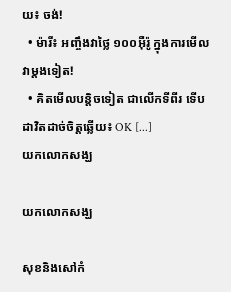យ៖ ចង់!
  • ម៉ារី៖ អញ្ចឹងវាថ្លៃ ១០០អ៊ឺរ៉ូ ក្នុងការមើលវាម្ដងទៀត!
  • គិតមើលបន្តិចទៀត ជាលើកទីពីរ ទើបដាវិតដាច់ចិត្តឆ្លើយ៖ OK [...]
យកលោកសង្ឃ

យកលោកសង្ឃ

សុខនិងសៅកំ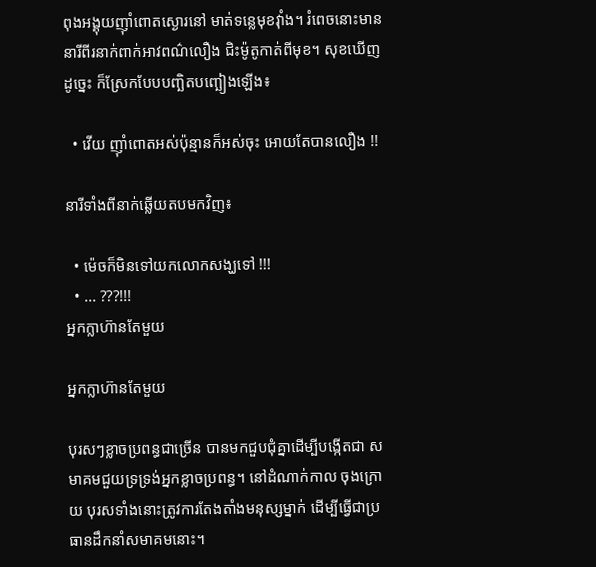ពុងអង្គុយញ៉ាំពោតស្ងោរនៅ មាត់ទន្លេមុខវ៉ាំង។ រំពេចនោះមាននារីពីរនាក់ពាក់អាវពណ៌លឿង ជិះម៉ូតូកាត់ពីមុខ។ សុខឃើញដូច្នេះ ក៏ស្រែកបែបបញ្ឆិតបញ្ឆៀងឡើង៖

  • វើយ ញ៉ាំពោតអស់ប៉ុន្មានក៏អស់ចុះ អោយតែបានលឿង !!

នារីទាំងពីនាក់ឆ្លើយតបមកវិញ៖

  • ម៉េចក៏មិនទៅយកលោកសង្ឃទៅ !!!
  • ... ???!!!
អ្នកក្លាហ៊ានតែមួយ

អ្នកក្លាហ៊ានតែមួយ

បុរសៗខ្លាចប្រពន្ធជាច្រើន បានមកជួបជុំគ្នាដើម្បីបង្កើតជា សមាគមជួយទ្រទ្រង់អ្នកខ្លាចប្រពន្ធ។ នៅដំណាក់កាល ចុងក្រោយ បុរសទាំងនោះត្រូវការតែងតាំងមនុស្សម្នាក់ ដើម្បីធ្វើជាប្រធានដឹកនាំសមាគមនោះ។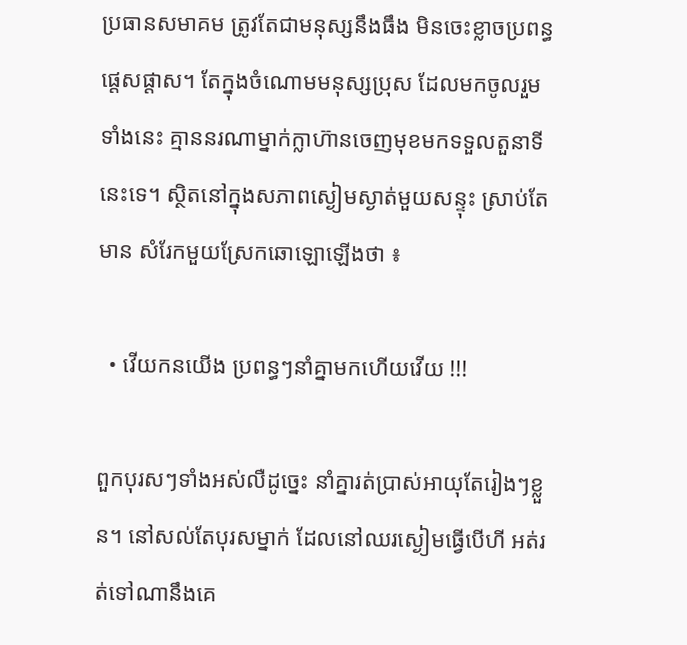ប្រធានសមាគម ត្រូវតែជាមនុស្សនឹងធឹង មិនចេះខ្លាចប្រពន្ធផ្ដេសផ្ដាស។ តែក្នុងចំណោមមនុស្សប្រុស ដែលមកចូលរួម ទាំងនេះ គ្មាននរណាម្នាក់ក្លាហ៊ានចេញមុខមកទទួលតួនាទីនេះទេ។ ស្ថិតនៅក្នុងសភាពស្ងៀមស្ងាត់មួយសន្ទុះ ស្រាប់តែមាន សំរែកមួយស្រែកឆោឡោឡើងថា ៖

  • វើយកនយើង ប្រពន្ធៗនាំគ្នាមកហើយវើយ !!!

ពួកបុរសៗទាំងអស់លឺដូច្នេះ នាំគ្នារត់ប្រាស់អាយុតែរៀងៗខ្លួន។ នៅសល់តែបុរសម្នាក់ ដែលនៅឈរស្ងៀមធ្វើបើហី អត់រត់ទៅណានឹងគេ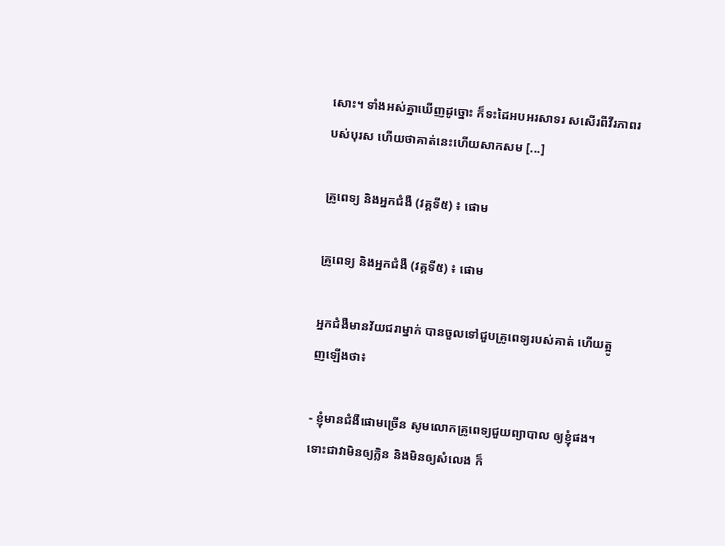សោះ។ ទាំងអស់គ្នាឃើញដូច្នោះ ក៏ទះដៃអបអរសាទរ សសើរពីវីរភាពរបស់បុរស ហើយថាគាត់នេះហើយសាកសម [...]

គ្រូពេទ្យ និងអ្នកជំងឺ (វគ្គទី៥) ៖ ផោម

គ្រូពេទ្យ និងអ្នកជំងឺ (វគ្គទី៥) ៖ ផោម

អ្នកជំងឺមានវ័យជរាម្នាក់ បានចួលទៅជួបគ្រូពេទ្យរបស់គាត់ ហើយត្អូញឡើងថា៖

- ខ្ញុំមានជំងឺផោមច្រើន សូមលោកគ្រូពេទ្យជួយព្យាបាល ឲ្យខ្ញុំផង។ ទោះជាវាមិនឲ្យក្លិន និងមិនឲ្យសំលេង ក៏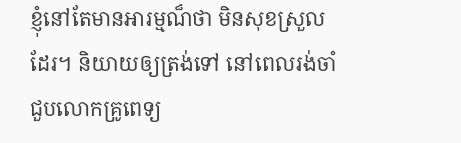ខ្ញុំនៅតែមានអារម្មណ៏ថា មិនសុខស្រួលដែរ។ និយាយឲ្យត្រង់ទៅ នៅពេលរង់ចាំជួបលោកគ្រូពេទ្យ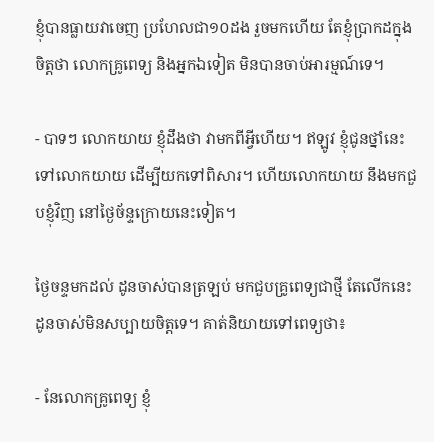ខ្ញុំបានធ្លាយវាចេញ ប្រហែលជា១០ដង រួចមកហើយ តែខ្ញុំប្រាកដក្នុងចិត្តថា លោកគ្រូពេទ្យ និងអ្នកឯទៀត មិនបានចាប់អារម្មណ៍ទេ។

- បាទៗ លោកយាយ ខ្ញុំដឹងថា វាមកពីអ្វីហើយ។ ឥឡូវ ខ្ញុំជូនថ្នាំនេះទៅលោកយាយ ដើម្បីយកទៅពិសារ។ ហើយលោកយាយ នឹងមកជួបខ្ញុំវិញ នៅថ្ងៃច័ន្ទក្រោយនេះទៀត។

ថ្ងៃចន្ទមកដល់ ដូនចាស់បានត្រឡប់ មកជួបគ្រូពេទ្យជាថ្មី តែលើកនេះ ដូនចាស់មិនសប្បាយចិត្តទេ។ គាត់និយាយទៅពេទ្យថា៖

- នែលោកគ្រូពេទ្យ ខ្ញុំ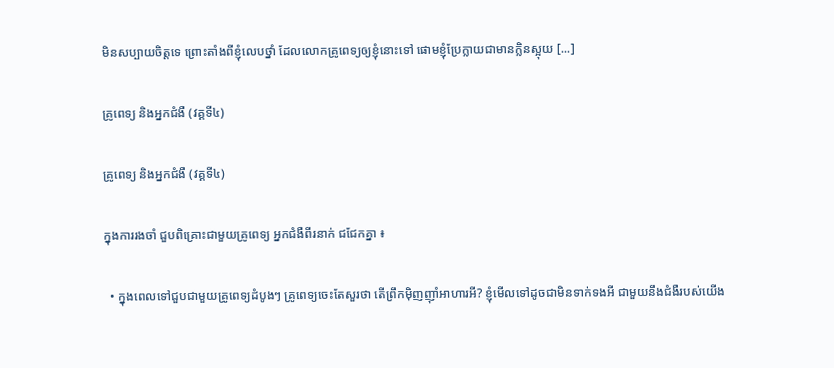មិនសប្បាយចិត្តទេ ព្រោះតាំងពីខ្ញុំលេបថ្នាំ ដែលលោកគ្រូពេទ្យឲ្យខ្ញុំនោះទៅ ផោមខ្ញុំប្រែក្លាយជាមានក្លិនស្អុយ [...]

គ្រូពេទ្យ និងអ្នកជំងឺ (វគ្គទី៤)

គ្រូពេទ្យ និងអ្នកជំងឺ (វគ្គទី៤)

ក្នុងការរងចាំ ជួបពិគ្រោះជាមួយគ្រូពេទ្យ អ្នកជំងឺពីរនាក់ ជជែកគ្នា ៖

  • ក្នុងពេលទៅជួបជាមួយគ្រូពេទ្យដំបូងៗ គ្រូពេទ្យចេះតែសួរថា តើព្រឹកម៉ិញញ៉ាំអាហារអី? ខ្ញុំមើលទៅដូចជាមិនទាក់ទងអី ជាមួយនឹងជំងឺរបស់យើង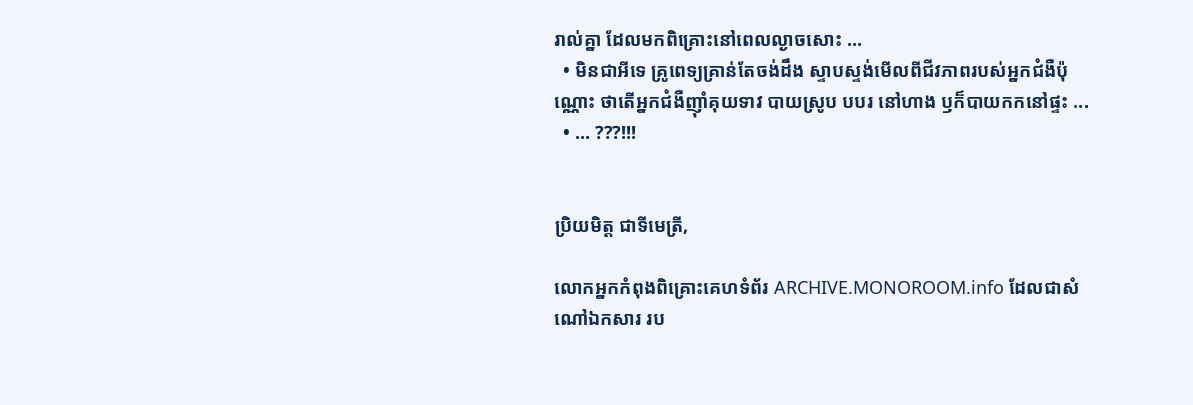រាល់គ្នា ដែលមកពិគ្រោះនៅពេលល្ងាចសោះ ...
  • មិនជាអីទេ គ្រូពេទ្យគ្រាន់តែចង់ដឹង ស្ទាបស្ទង់មើលពីជីវភាពរបស់អ្នកជំងឺប៉ុណ្ណោះ ថាតើអ្នកជំងឺញ៉ាំគុយទាវ បាយស្រូប បបរ នៅហាង ឫក៏បាយកកនៅផ្ទះ ...
  • ... ???!!!


ប្រិយមិត្ត ជាទីមេត្រី,

លោកអ្នកកំពុងពិគ្រោះគេហទំព័រ ARCHIVE.MONOROOM.info ដែលជាសំណៅឯកសារ រប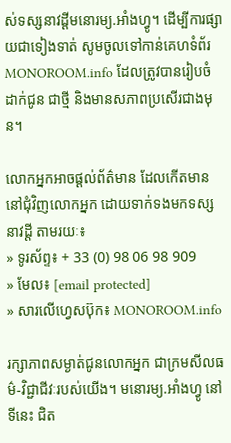ស់ទស្សនាវដ្ដីមនោរម្យ.អាំងហ្វូ។ ដើម្បីការផ្សាយជាទៀងទាត់ សូមចូលទៅកាន់គេហទំព័រ MONOROOM.info ដែលត្រូវបានរៀបចំដាក់ជូន ជាថ្មី និងមានសភាពប្រសើរជាងមុន។

លោកអ្នកអាចផ្ដល់ព័ត៌មាន ដែលកើតមាន នៅជុំវិញលោកអ្នក ដោយទាក់ទងមកទស្សនាវដ្ដី តាមរយៈ៖
» ទូរស័ព្ទ៖ + 33 (0) 98 06 98 909
» មែល៖ [email protected]
» សារលើហ្វេសប៊ុក៖ MONOROOM.info

រក្សាភាពសម្ងាត់ជូនលោកអ្នក ជាក្រមសីលធម៌-វិជ្ជាជីវៈរបស់យើង។ មនោរម្យ.អាំងហ្វូ នៅទីនេះ ជិត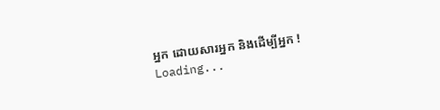អ្នក ដោយសារអ្នក និងដើម្បីអ្នក !
Loading...